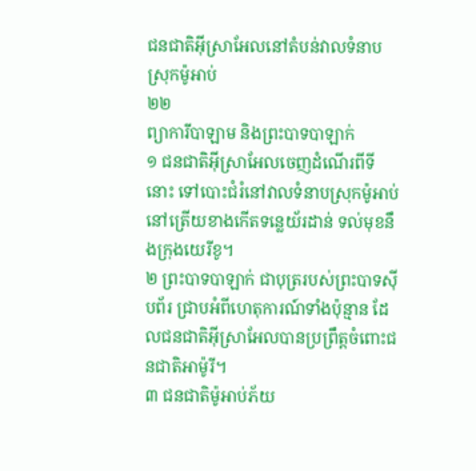ជនជាតិអ៊ីស្រាអែលនៅតំបន់វាលទំនាបស្រុកម៉ូអាប់
២២
ព្យាការីបាឡាម និងព្រះបាទបាឡាក់
១ ជនជាតិអ៊ីស្រាអែលចេញដំណើរពីទីនោះ ទៅបោះជំរំនៅវាលទំនាបស្រុកម៉ូអាប់ នៅត្រើយខាងកើតទន្លេយ័រដាន់ ទល់មុខនឹងក្រុងយេរីខូ។
២ ព្រះបាទបាឡាក់ ជាបុត្ររបស់ព្រះបាទស៊ីបព័រ ជ្រាបអំពីហេតុការណ៍ទាំងប៉ុន្មាន ដែលជនជាតិអ៊ីស្រាអែលបានប្រព្រឹត្តចំពោះជនជាតិអាម៉ូរី។
៣ ជនជាតិម៉ូអាប់ភ័យ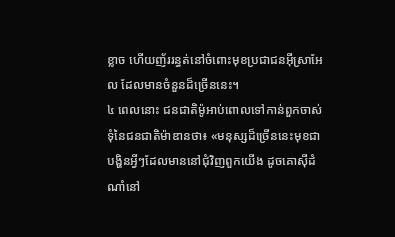ខ្លាច ហើយញ័ររន្ធត់នៅចំពោះមុខប្រជាជនអ៊ីស្រាអែល ដែលមានចំនួនដ៏ច្រើននេះ។
៤ ពេលនោះ ជនជាតិម៉ូអាប់ពោលទៅកាន់ពួកចាស់ទុំនៃជនជាតិម៉ាឌានថា៖ «មនុស្សដ៏ច្រើននេះមុខជាបង្ហិនអ្វីៗដែលមាននៅជុំវិញពួកយើង ដូចគោស៊ីដំណាំនៅ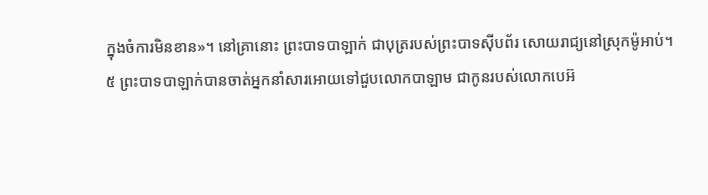ក្នុងចំការមិនខាន»។ នៅគ្រានោះ ព្រះបាទបាឡាក់ ជាបុត្ររបស់ព្រះបាទស៊ីបព័រ សោយរាជ្យនៅស្រុកម៉ូអាប់។
៥ ព្រះបាទបាឡាក់បានចាត់អ្នកនាំសារអោយទៅជួបលោកបាឡាម ជាកូនរបស់លោកបេអ៊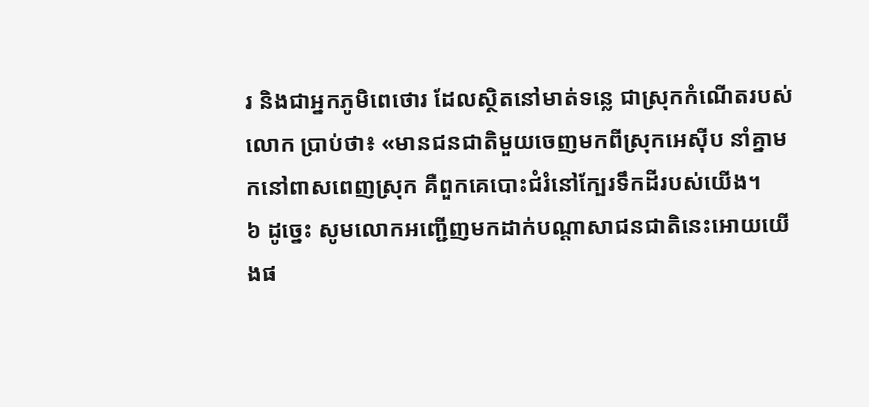រ និងជាអ្នកភូមិពេថោរ ដែលស្ថិតនៅមាត់ទន្លេ ជាស្រុកកំណើតរបស់លោក ប្រាប់ថា៖ «មានជនជាតិមួយចេញមកពីស្រុកអេស៊ីប នាំគ្នាមកនៅពាសពេញស្រុក គឺពួកគេបោះជំរំនៅក្បែរទឹកដីរបស់យើង។
៦ ដូច្នេះ សូមលោកអញ្ជើញមកដាក់បណ្ដាសាជនជាតិនេះអោយយើងផ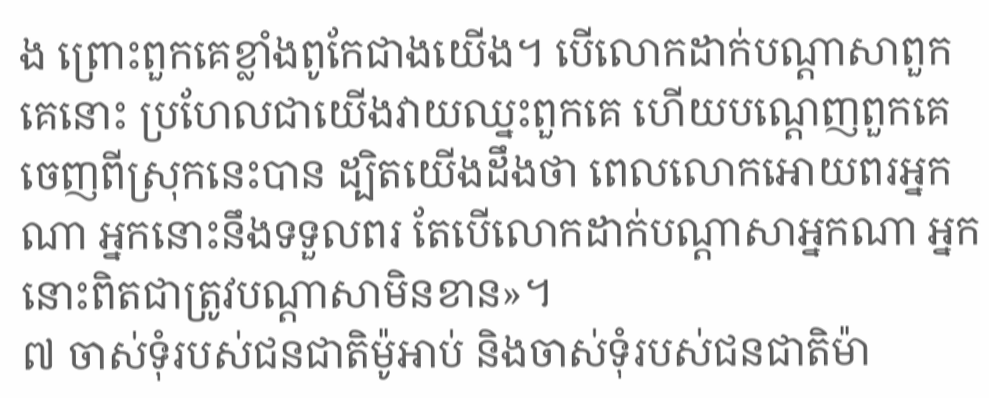ង ព្រោះពួកគេខ្លាំងពូកែជាងយើង។ បើលោកដាក់បណ្ដាសាពួកគេនោះ ប្រហែលជាយើងវាយឈ្នះពួកគេ ហើយបណ្ដេញពួកគេចេញពីស្រុកនេះបាន ដ្បិតយើងដឹងថា ពេលលោកអោយពរអ្នកណា អ្នកនោះនឹងទទួលពរ តែបើលោកដាក់បណ្ដាសាអ្នកណា អ្នកនោះពិតជាត្រូវបណ្ដាសាមិនខាន»។
៧ ចាស់ទុំរបស់ជនជាតិម៉ូអាប់ និងចាស់ទុំរបស់ជនជាតិម៉ា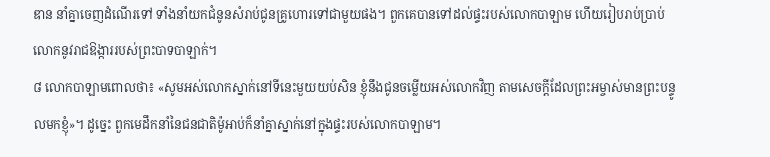ឌាន នាំគ្នាចេញដំណើរទៅ ទាំងនាំយកជំនូនសំរាប់ជូនគ្រូហោរទៅជាមួយផង។ ពួកគេបានទៅដល់ផ្ទះរបស់លោកបាឡាម ហើយរៀបរាប់ប្រាប់លោកនូវរាជឱង្ការរបស់ព្រះបាទបាឡាក់។
៨ លោកបាឡាមពោលថា៖ «សូមអស់លោកស្នាក់នៅទីនេះមួយយប់សិន ខ្ញុំនឹងជូនចម្លើយអស់លោកវិញ តាមសេចក្ដីដែលព្រះអម្ចាស់មានព្រះបន្ទូលមកខ្ញុំ»។ ដូច្នេះ ពួកមេដឹកនាំនៃជនជាតិម៉ូអាប់ក៏នាំគ្នាស្នាក់នៅក្នុងផ្ទះរបស់លោកបាឡាម។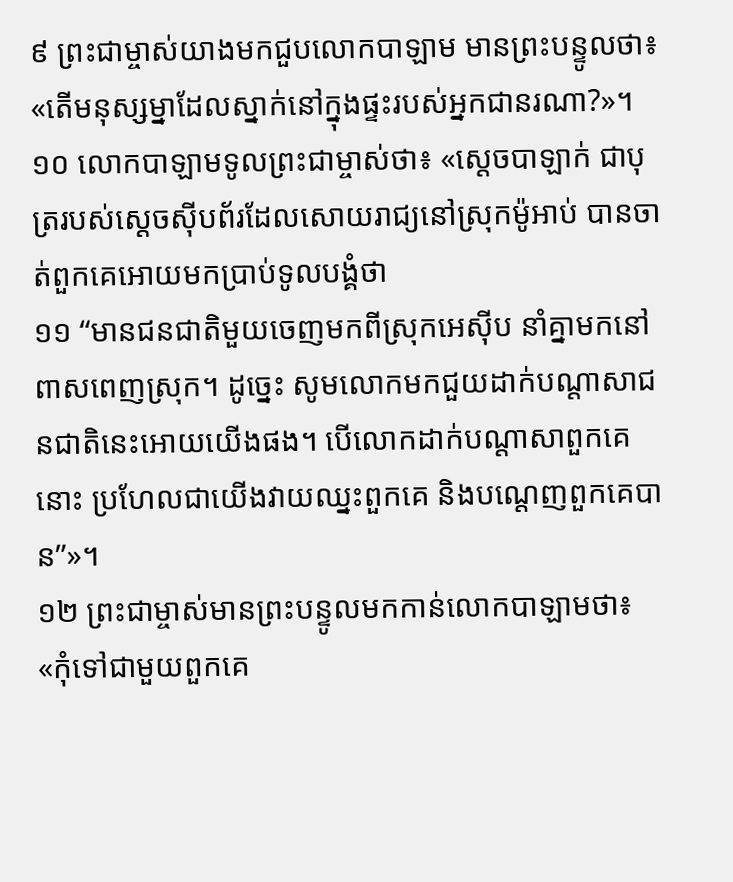៩ ព្រះជាម្ចាស់យាងមកជួបលោកបាឡាម មានព្រះបន្ទូលថា៖ «តើមនុស្សម្នាដែលស្នាក់នៅក្នុងផ្ទះរបស់អ្នកជានរណា?»។
១០ លោកបាឡាមទូលព្រះជាម្ចាស់ថា៖ «ស្ដេចបាឡាក់ ជាបុត្ររបស់ស្ដេចស៊ីបព័រដែលសោយរាជ្យនៅស្រុកម៉ូអាប់ បានចាត់ពួកគេអោយមកប្រាប់ទូលបង្គំថា
១១ “មានជនជាតិមួយចេញមកពីស្រុកអេស៊ីប នាំគ្នាមកនៅពាសពេញស្រុក។ ដូច្នេះ សូមលោកមកជួយដាក់បណ្ដាសាជនជាតិនេះអោយយើងផង។ បើលោកដាក់បណ្ដាសាពួកគេនោះ ប្រហែលជាយើងវាយឈ្នះពួកគេ និងបណ្ដេញពួកគេបាន”»។
១២ ព្រះជាម្ចាស់មានព្រះបន្ទូលមកកាន់លោកបាឡាមថា៖ «កុំទៅជាមួយពួកគេ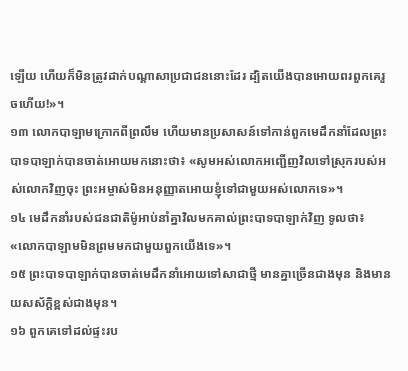ឡើយ ហើយក៏មិនត្រូវដាក់បណ្ដាសាប្រជាជននោះដែរ ដ្បិតយើងបានអោយពរពួកគេរួចហើយ!»។
១៣ លោកបាឡាមក្រោកពីព្រលឹម ហើយមានប្រសាសន៍ទៅកាន់ពួកមេដឹកនាំដែលព្រះបាទបាឡាក់បានចាត់អោយមកនោះថា៖ «សូមអស់លោកអញ្ជើញវិលទៅស្រុករបស់អស់លោកវិញចុះ ព្រះអម្ចាស់មិនអនុញ្ញាតអោយខ្ញុំទៅជាមួយអស់លោកទេ»។
១៤ មេដឹកនាំរបស់ជនជាតិម៉ូអាប់នាំគ្នាវិលមកគាល់ព្រះបាទបាឡាក់វិញ ទូលថា៖ «លោកបាឡាមមិនព្រមមកជាមួយពួកយើងទេ»។
១៥ ព្រះបាទបាឡាក់បានចាត់មេដឹកនាំអោយទៅសាជាថ្មី មានគ្នាច្រើនជាងមុន និងមានយសស័ក្ដិខ្ពស់ជាងមុន។
១៦ ពួកគេទៅដល់ផ្ទះរប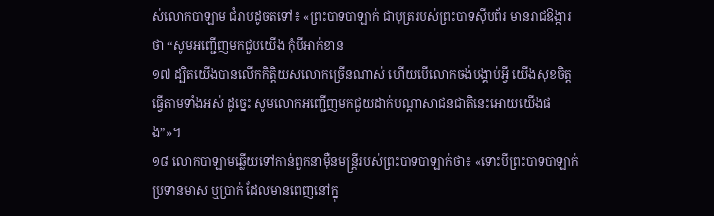ស់លោកបាឡាម ជំរាបដូចតទៅ៖ «ព្រះបាទបាឡាក់ ជាបុត្ររបស់ព្រះបាទស៊ីបព័រ មានរាជឱង្ការថា “សូមអញ្ជើញមកជួបយើង កុំបីអាក់ខាន
១៧ ដ្បិតយើងបានលើកកិត្តិយសលោកច្រើនណាស់ ហើយបើលោកចង់បង្គាប់អ្វី យើងសុខចិត្តធ្វើតាមទាំងអស់ ដូច្នេះ សូមលោកអញ្ជើញមកជួយដាក់បណ្ដាសាជនជាតិនេះអោយយើងផង”»។
១៨ លោកបាឡាមឆ្លើយទៅកាន់ពួកនាម៉ឺនមន្ត្រីរបស់ព្រះបាទបាឡាក់ថា៖ «ទោះបីព្រះបាទបាឡាក់ប្រទានមាស ឬប្រាក់ ដែលមានពេញនៅក្នុ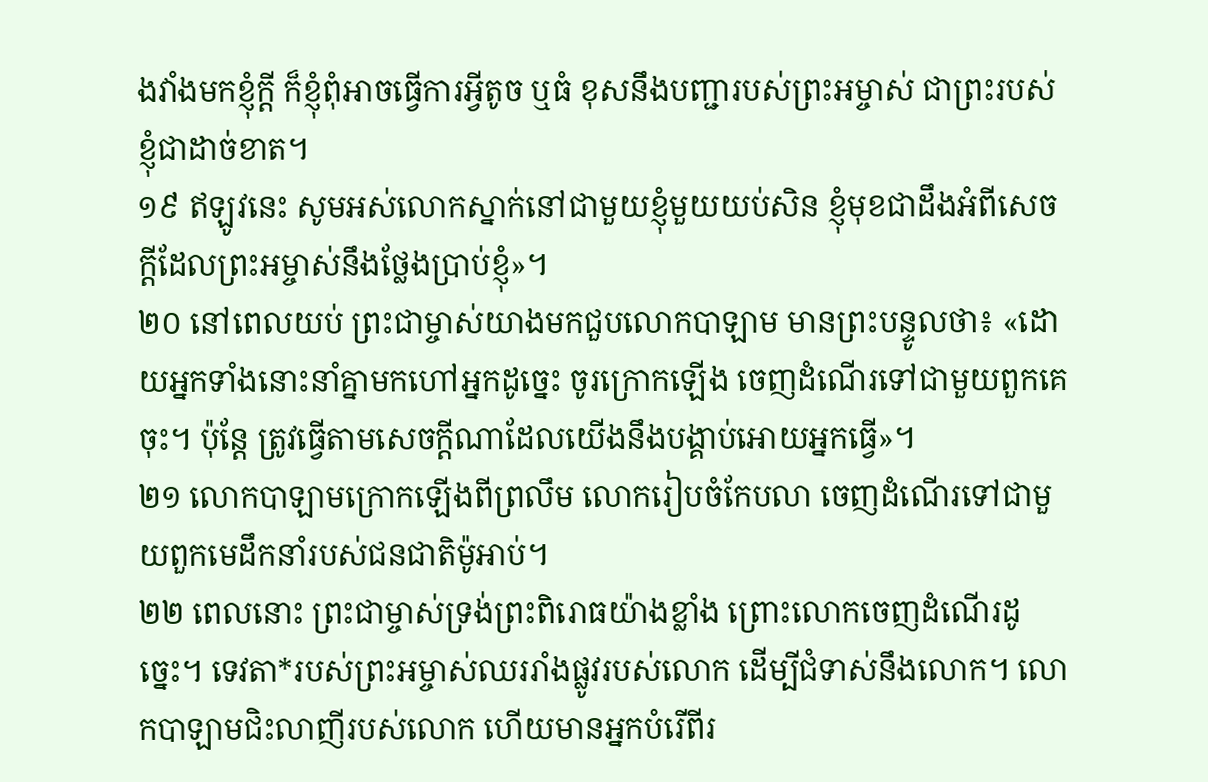ងវាំងមកខ្ញុំក្ដី ក៏ខ្ញុំពុំអាចធ្វើការអ្វីតូច ឬធំ ខុសនឹងបញ្ជារបស់ព្រះអម្ចាស់ ជាព្រះរបស់ខ្ញុំជាដាច់ខាត។
១៩ ឥឡូវនេះ សូមអស់លោកស្នាក់នៅជាមួយខ្ញុំមួយយប់សិន ខ្ញុំមុខជាដឹងអំពីសេចក្ដីដែលព្រះអម្ចាស់នឹងថ្លែងប្រាប់ខ្ញុំ»។
២០ នៅពេលយប់ ព្រះជាម្ចាស់យាងមកជួបលោកបាឡាម មានព្រះបន្ទូលថា៖ «ដោយអ្នកទាំងនោះនាំគ្នាមកហៅអ្នកដូច្នេះ ចូរក្រោកឡើង ចេញដំណើរទៅជាមួយពួកគេចុះ។ ប៉ុន្តែ ត្រូវធ្វើតាមសេចក្ដីណាដែលយើងនឹងបង្គាប់អោយអ្នកធ្វើ»។
២១ លោកបាឡាមក្រោកឡើងពីព្រលឹម លោករៀបចំកែបលា ចេញដំណើរទៅជាមួយពួកមេដឹកនាំរបស់ជនជាតិម៉ូអាប់។
២២ ពេលនោះ ព្រះជាម្ចាស់ទ្រង់ព្រះពិរោធយ៉ាងខ្លាំង ព្រោះលោកចេញដំណើរដូច្នេះ។ ទេវតា*របស់ព្រះអម្ចាស់ឈររាំងផ្លូវរបស់លោក ដើម្បីជំទាស់នឹងលោក។ លោកបាឡាមជិះលាញីរបស់លោក ហើយមានអ្នកបំរើពីរ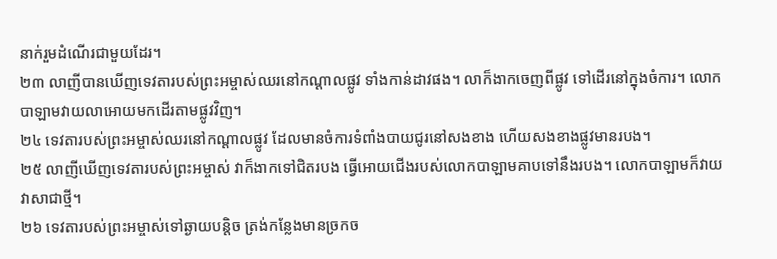នាក់រួមដំណើរជាមួយដែរ។
២៣ លាញីបានឃើញទេវតារបស់ព្រះអម្ចាស់ឈរនៅកណ្ដាលផ្លូវ ទាំងកាន់ដាវផង។ លាក៏ងាកចេញពីផ្លូវ ទៅដើរនៅក្នុងចំការ។ លោកបាឡាមវាយលាអោយមកដើរតាមផ្លូវវិញ។
២៤ ទេវតារបស់ព្រះអម្ចាស់ឈរនៅកណ្ដាលផ្លូវ ដែលមានចំការទំពាំងបាយជូរនៅសងខាង ហើយសងខាងផ្លូវមានរបង។
២៥ លាញីឃើញទេវតារបស់ព្រះអម្ចាស់ វាក៏ងាកទៅជិតរបង ធ្វើអោយជើងរបស់លោកបាឡាមគាបទៅនឹងរបង។ លោកបាឡាមក៏វាយវាសាជាថ្មី។
២៦ ទេវតារបស់ព្រះអម្ចាស់ទៅឆ្ងាយបន្តិច ត្រង់កន្លែងមានច្រកច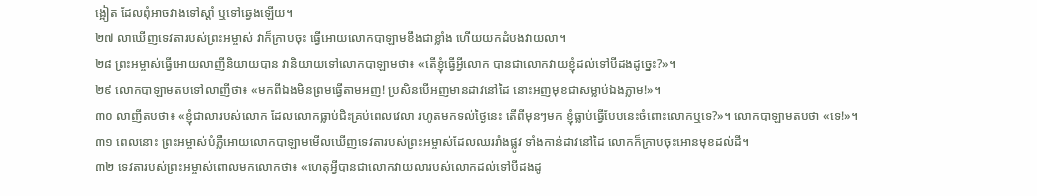ង្អៀត ដែលពុំអាចវាងទៅស្ដាំ ឬទៅឆ្វេងឡើយ។
២៧ លាឃើញទេវតារបស់ព្រះអម្ចាស់ វាក៏ក្រាបចុះ ធ្វើអោយលោកបាឡាមខឹងជាខ្លាំង ហើយយកដំបងវាយលា។
២៨ ព្រះអម្ចាស់ធ្វើអោយលាញីនិយាយបាន វានិយាយទៅលោកបាឡាមថា៖ «តើខ្ញុំធ្វើអ្វីលោក បានជាលោកវាយខ្ញុំដល់ទៅបីដងដូច្នេះ?»។
២៩ លោកបាឡាមតបទៅលាញីថា៖ «មកពីឯងមិនព្រមធ្វើតាមអញ! ប្រសិនបើអញមានដាវនៅដៃ នោះអញមុខជាសម្លាប់ឯងភ្លាម!»។
៣០ លាញីតបថា៖ «ខ្ញុំជាលារបស់លោក ដែលលោកធ្លាប់ជិះគ្រប់ពេលវេលា រហូតមកទល់ថ្ងៃនេះ តើពីមុនៗមក ខ្ញុំធ្លាប់ធ្វើបែបនេះចំពោះលោកឬទេ?»។ លោកបាឡាមតបថា «ទេ!»។
៣១ ពេលនោះ ព្រះអម្ចាស់បំភ្លឺអោយលោកបាឡាមមើលឃើញទេវតារបស់ព្រះអម្ចាស់ដែលឈររាំងផ្លូវ ទាំងកាន់ដាវនៅដៃ លោកក៏ក្រាបចុះអោនមុខដល់ដី។
៣២ ទេវតារបស់ព្រះអម្ចាស់ពោលមកលោកថា៖ «ហេតុអ្វីបានជាលោកវាយលារបស់លោកដល់ទៅបីដងដូ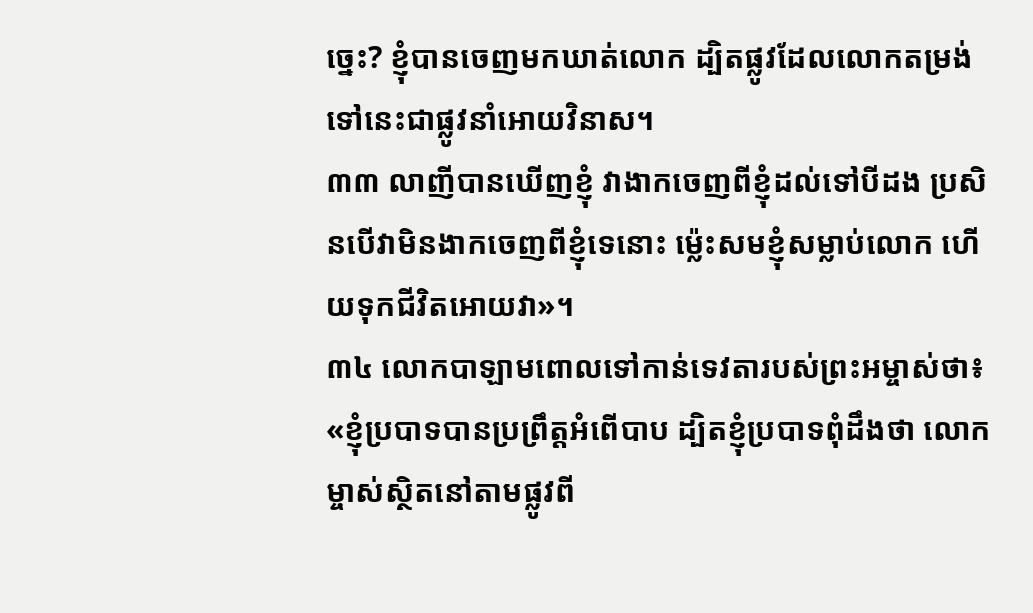ច្នេះ? ខ្ញុំបានចេញមកឃាត់លោក ដ្បិតផ្លូវដែលលោកតម្រង់ទៅនេះជាផ្លូវនាំអោយវិនាស។
៣៣ លាញីបានឃើញខ្ញុំ វាងាកចេញពីខ្ញុំដល់ទៅបីដង ប្រសិនបើវាមិនងាកចេញពីខ្ញុំទេនោះ ម៉្លេះសមខ្ញុំសម្លាប់លោក ហើយទុកជីវិតអោយវា»។
៣៤ លោកបាឡាមពោលទៅកាន់ទេវតារបស់ព្រះអម្ចាស់ថា៖ «ខ្ញុំប្របាទបានប្រព្រឹត្តអំពើបាប ដ្បិតខ្ញុំប្របាទពុំដឹងថា លោកម្ចាស់ស្ថិតនៅតាមផ្លូវពី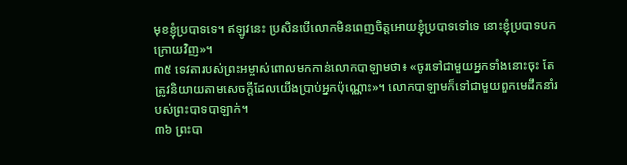មុខខ្ញុំប្របាទទេ។ ឥឡូវនេះ ប្រសិនបើលោកមិនពេញចិត្តអោយខ្ញុំប្របាទទៅទេ នោះខ្ញុំប្របាទបកក្រោយវិញ»។
៣៥ ទេវតារបស់ព្រះអម្ចាស់ពោលមកកាន់លោកបាឡាមថា៖ «ចូរទៅជាមួយអ្នកទាំងនោះចុះ តែត្រូវនិយាយតាមសេចក្ដីដែលយើងប្រាប់អ្នកប៉ុណ្ណោះ»។ លោកបាឡាមក៏ទៅជាមួយពួកមេដឹកនាំរបស់ព្រះបាទបាឡាក់។
៣៦ ព្រះបា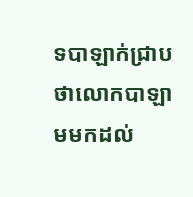ទបាឡាក់ជ្រាបថាលោកបាឡាមមកដល់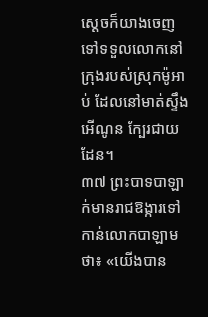ស្ដេចក៏យាងចេញទៅទទួលលោកនៅក្រុងរបស់ស្រុកម៉ូអាប់ ដែលនៅមាត់ស្ទឹងអើណូន ក្បែរជាយដែន។
៣៧ ព្រះបាទបាឡាក់មានរាជឱង្ការទៅកាន់លោកបាឡាមថា៖ «យើងបាន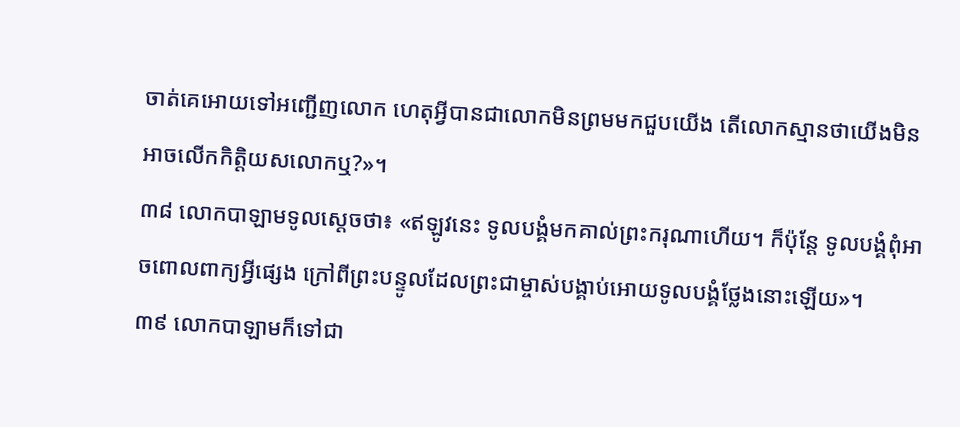ចាត់គេអោយទៅអញ្ជើញលោក ហេតុអ្វីបានជាលោកមិនព្រមមកជួបយើង តើលោកស្មានថាយើងមិនអាចលើកកិត្តិយសលោកឬ?»។
៣៨ លោកបាឡាមទូលស្ដេចថា៖ «ឥឡូវនេះ ទូលបង្គំមកគាល់ព្រះករុណាហើយ។ ក៏ប៉ុន្តែ ទូលបង្គំពុំអាចពោលពាក្យអ្វីផ្សេង ក្រៅពីព្រះបន្ទូលដែលព្រះជាម្ចាស់បង្គាប់អោយទូលបង្គំថ្លែងនោះឡើយ»។
៣៩ លោកបាឡាមក៏ទៅជា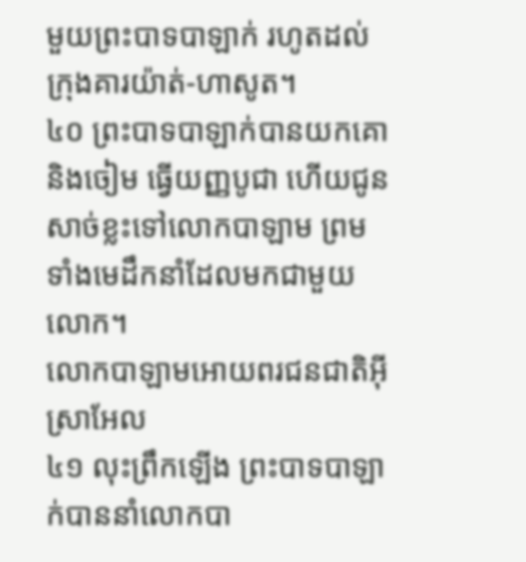មួយព្រះបាទបាឡាក់ រហូតដល់ក្រុងគារយ៉ាត់-ហាសូត។
៤០ ព្រះបាទបាឡាក់បានយកគោ និងចៀម ធ្វើយញ្ញបូជា ហើយជូនសាច់ខ្លះទៅលោកបាឡាម ព្រមទាំងមេដឹកនាំដែលមកជាមួយលោក។
លោកបាឡាមអោយពរជនជាតិអ៊ីស្រាអែល
៤១ លុះព្រឹកឡើង ព្រះបាទបាឡាក់បាននាំលោកបា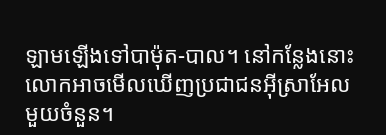ឡាមឡើងទៅបាម៉ុត-បាល។ នៅកន្លែងនោះ លោកអាចមើលឃើញប្រជាជនអ៊ីស្រាអែលមួយចំនួន។